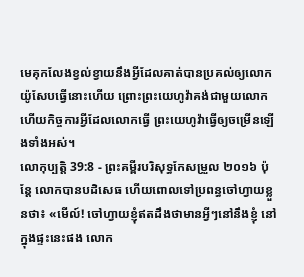មេគុកលែងខ្វល់ខ្វាយនឹងអ្វីដែលគាត់បានប្រគល់ឲ្យលោកយ៉ូសែបធ្វើនោះហើយ ព្រោះព្រះយេហូវ៉ាគង់ជាមួយលោក ហើយកិច្ចការអ្វីដែលលោកធ្វើ ព្រះយេហូវ៉ាធ្វើឲ្យចម្រើនឡើងទាំងអស់។
លោកុប្បត្តិ 39:8 - ព្រះគម្ពីរបរិសុទ្ធកែសម្រួល ២០១៦ ប៉ុន្ដែ លោកបានបដិសេធ ហើយពោលទៅប្រពន្ធចៅហ្វាយខ្លួនថា៖ «មើល៍! ចៅហ្វាយខ្ញុំឥតដឹងថាមានអ្វីៗនៅនឹងខ្ញុំ នៅក្នុងផ្ទះនេះផង លោក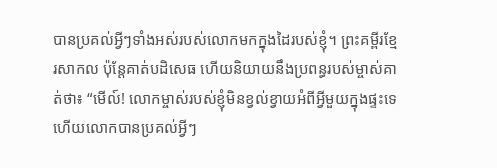បានប្រគល់អ្វីៗទាំងអស់របស់លោកមកក្នុងដៃរបស់ខ្ញុំ។ ព្រះគម្ពីរខ្មែរសាកល ប៉ុន្តែគាត់បដិសេធ ហើយនិយាយនឹងប្រពន្ធរបស់ម្ចាស់គាត់ថា៖ “មើល៍! លោកម្ចាស់របស់ខ្ញុំមិនខ្វល់ខ្វាយអំពីអ្វីមួយក្នុងផ្ទះទេ ហើយលោកបានប្រគល់អ្វីៗ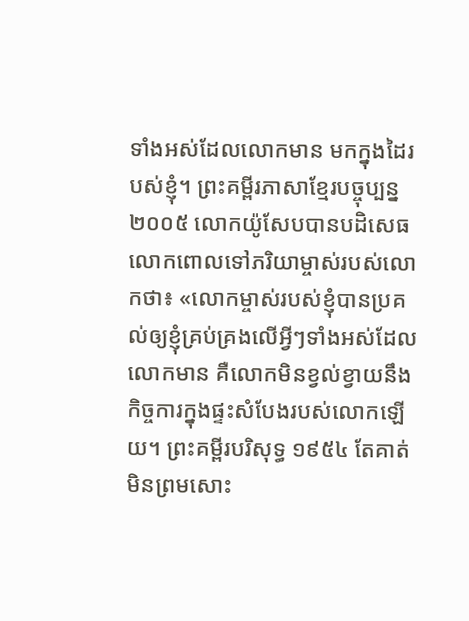ទាំងអស់ដែលលោកមាន មកក្នុងដៃរបស់ខ្ញុំ។ ព្រះគម្ពីរភាសាខ្មែរបច្ចុប្បន្ន ២០០៥ លោកយ៉ូសែបបានបដិសេធ លោកពោលទៅភរិយាម្ចាស់របស់លោកថា៖ «លោកម្ចាស់របស់ខ្ញុំបានប្រគល់ឲ្យខ្ញុំគ្រប់គ្រងលើអ្វីៗទាំងអស់ដែលលោកមាន គឺលោកមិនខ្វល់ខ្វាយនឹងកិច្ចការក្នុងផ្ទះសំបែងរបស់លោកឡើយ។ ព្រះគម្ពីរបរិសុទ្ធ ១៩៥៤ តែគាត់មិនព្រមសោះ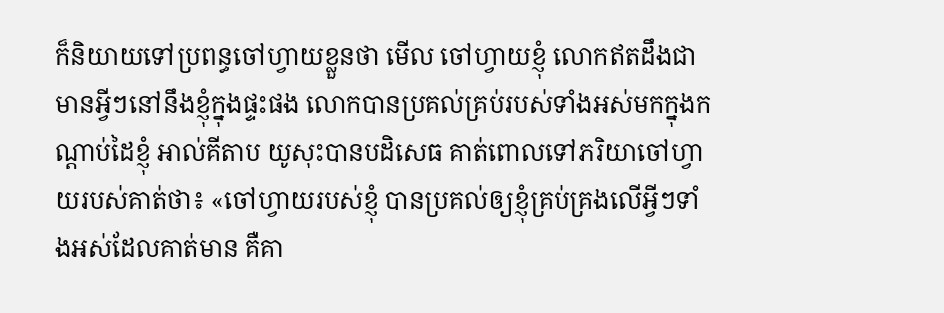ក៏និយាយទៅប្រពន្ធចៅហ្វាយខ្លួនថា មើល ចៅហ្វាយខ្ញុំ លោកឥតដឹងជាមានអ្វីៗនៅនឹងខ្ញុំក្នុងផ្ទះផង លោកបានប្រគល់គ្រប់របស់ទាំងអស់មកក្នុងកណ្តាប់ដៃខ្ញុំ អាល់គីតាប យូសុះបានបដិសេធ គាត់ពោលទៅភរិយាចៅហ្វាយរបស់គាត់ថា៖ «ចៅហ្វាយរបស់ខ្ញុំ បានប្រគល់ឲ្យខ្ញុំគ្រប់គ្រងលើអ្វីៗទាំងអស់ដែលគាត់មាន គឺគា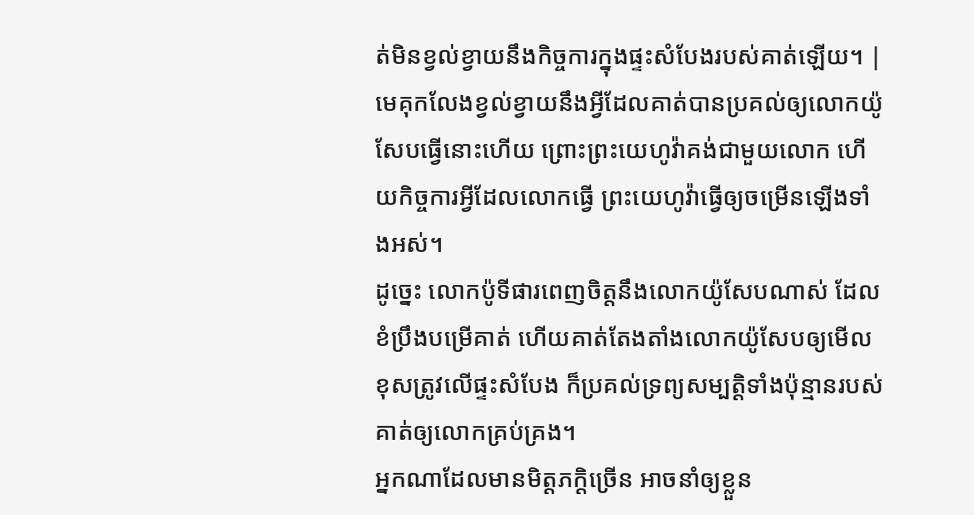ត់មិនខ្វល់ខ្វាយនឹងកិច្ចការក្នុងផ្ទះសំបែងរបស់គាត់ឡើយ។ |
មេគុកលែងខ្វល់ខ្វាយនឹងអ្វីដែលគាត់បានប្រគល់ឲ្យលោកយ៉ូសែបធ្វើនោះហើយ ព្រោះព្រះយេហូវ៉ាគង់ជាមួយលោក ហើយកិច្ចការអ្វីដែលលោកធ្វើ ព្រះយេហូវ៉ាធ្វើឲ្យចម្រើនឡើងទាំងអស់។
ដូច្នេះ លោកប៉ូទីផារពេញចិត្តនឹងលោកយ៉ូសែបណាស់ ដែលខំប្រឹងបម្រើគាត់ ហើយគាត់តែងតាំងលោកយ៉ូសែបឲ្យមើលខុសត្រូវលើផ្ទះសំបែង ក៏ប្រគល់ទ្រព្យសម្បត្តិទាំងប៉ុន្មានរបស់គាត់ឲ្យលោកគ្រប់គ្រង។
អ្នកណាដែលមានមិត្តភក្តិច្រើន អាចនាំឲ្យខ្លួន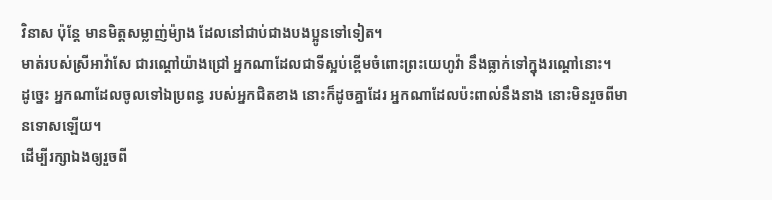វិនាស ប៉ុន្តែ មានមិត្តសម្លាញ់ម៉្យាង ដែលនៅជាប់ជាងបងប្អូនទៅទៀត។
មាត់របស់ស្រីអាវ៉ាសែ ជារណ្តៅយ៉ាងជ្រៅ អ្នកណាដែលជាទីស្អប់ខ្ពើមចំពោះព្រះយេហូវ៉ា នឹងធ្លាក់ទៅក្នុងរណ្តៅនោះ។
ដូច្នេះ អ្នកណាដែលចូលទៅឯប្រពន្ធ របស់អ្នកជិតខាង នោះក៏ដូចគ្នាដែរ អ្នកណាដែលប៉ះពាល់នឹងនាង នោះមិនរួចពីមានទោសឡើយ។
ដើម្បីរក្សាឯងឲ្យរួចពី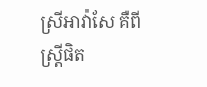ស្រីអាវ៉ាសែ គឺពីស្ត្រីផិត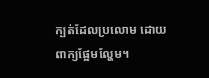ក្បត់ដែលប្រលោម ដោយពាក្យផ្អែមល្ហែម។